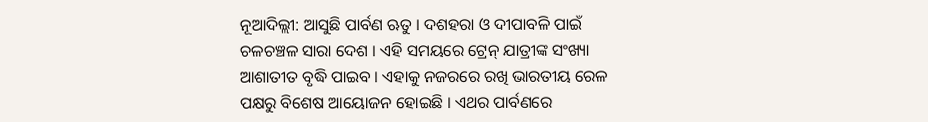ନୂଆଦିଲ୍ଲୀ: ଆସୁଛି ପାର୍ବଣ ଋତୁ । ଦଶହରା ଓ ଦୀପାବଳି ପାଇଁ ଚଳଚଞ୍ଚଳ ସାରା ଦେଶ । ଏହି ସମୟରେ ଟ୍ରେନ୍ ଯାତ୍ରୀଙ୍କ ସଂଖ୍ୟା ଆଶାତୀତ ବୃଦ୍ଧି ପାଇବ । ଏହାକୁ ନଜରରେ ରଖି ଭାରତୀୟ ରେଳ ପକ୍ଷରୁ ବିଶେଷ ଆୟୋଜନ ହୋଇଛି । ଏଥର ପାର୍ବଣରେ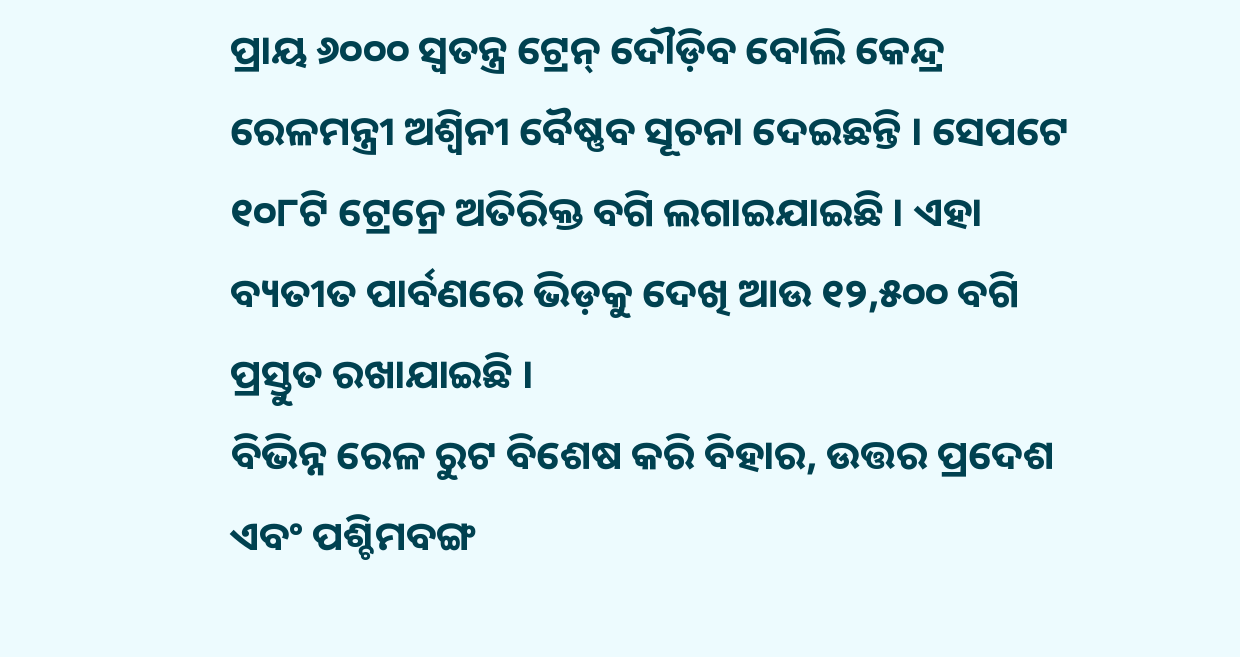ପ୍ରାୟ ୬୦୦୦ ସ୍ବତନ୍ତ୍ର ଟ୍ରେନ୍ ଦୌଡ଼ିବ ବୋଲି କେନ୍ଦ୍ର ରେଳମନ୍ତ୍ରୀ ଅଶ୍ବିନୀ ବୈଷ୍ଣବ ସୂଚନା ଦେଇଛନ୍ତି । ସେପଟେ ୧୦୮ଟି ଟ୍ରେନ୍ରେ ଅତିରିକ୍ତ ବଗି ଲଗାଇଯାଇଛି । ଏହା ବ୍ୟତୀତ ପାର୍ବଣରେ ଭିଡ଼କୁ ଦେଖି ଆଉ ୧୨,୫୦୦ ବଗି ପ୍ରସ୍ତୁତ ରଖାଯାଇଛି ।
ବିଭିନ୍ନ ରେଳ ରୁଟ ବିଶେଷ କରି ବିହାର, ଉତ୍ତର ପ୍ରଦେଶ ଏବଂ ପଶ୍ଚିମବଙ୍ଗ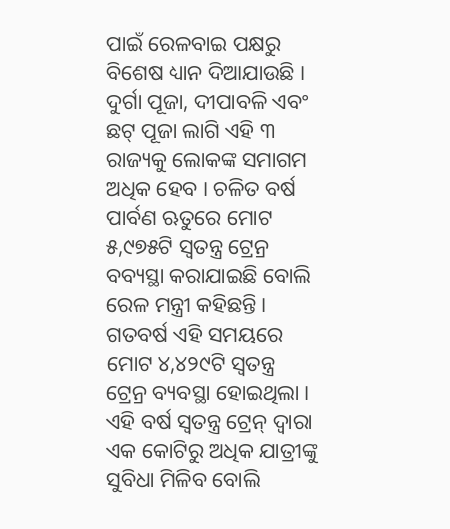ପାଇଁ ରେଳବାଇ ପକ୍ଷରୁ ବିଶେଷ ଧ୍ୟାନ ଦିଆଯାଉଛି । ଦୁର୍ଗା ପୂଜା, ଦୀପାବଳି ଏବଂ ଛଟ୍ ପୂଜା ଲାଗି ଏହି ୩ ରାଜ୍ୟକୁ ଲୋକଙ୍କ ସମାଗମ ଅଧିକ ହେବ । ଚଳିତ ବର୍ଷ ପାର୍ବଣ ଋତୁରେ ମୋଟ ୫,୯୭୫ଟି ସ୍ବତନ୍ତ୍ର ଟ୍ରେନ୍ର ବବ୍ୟସ୍ଥା କରାଯାଇଛି ବୋଲି ରେଳ ମନ୍ତ୍ରୀ କହିଛନ୍ତି । ଗତବର୍ଷ ଏହି ସମୟରେ ମୋଟ ୪,୪୨୯ଟି ସ୍ବତନ୍ତ୍ର ଟ୍ରେନ୍ର ବ୍ୟବସ୍ଥା ହୋଇଥିଲା ।
ଏହି ବର୍ଷ ସ୍ବତନ୍ତ୍ର ଟ୍ରେନ୍ ଦ୍ବାରା ଏକ କୋଟିରୁ ଅଧିକ ଯାତ୍ରୀଙ୍କୁ ସୁବିଧା ମିଳିବ ବୋଲି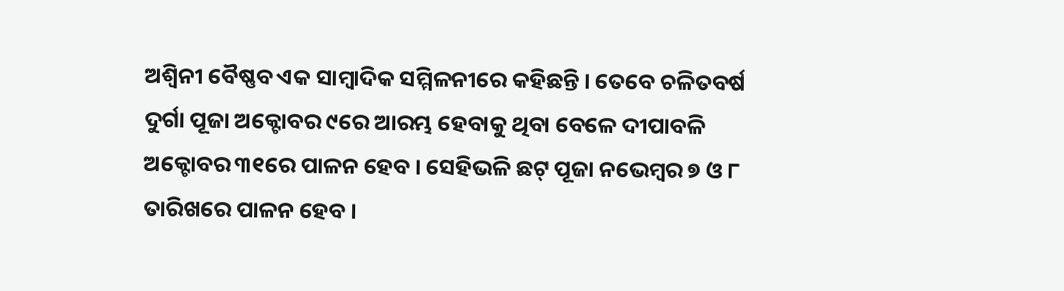ଅଶ୍ବିନୀ ବୈଷ୍ଣବ ଏକ ସାମ୍ବାଦିକ ସମ୍ମିଳନୀରେ କହିଛନ୍ତି । ତେବେ ଚଳିତବର୍ଷ ଦୁର୍ଗା ପୂଜା ଅକ୍ଟୋବର ୯ରେ ଆରମ୍ଭ ହେବାକୁ ଥିବା ବେଳେ ଦୀପାବଳି ଅକ୍ଟୋବର ୩୧ରେ ପାଳନ ହେବ । ସେହିଭଳି ଛଟ୍ ପୂଜା ନଭେମ୍ବର ୭ ଓ ୮ ତାରିଖରେ ପାଳନ ହେବ ।